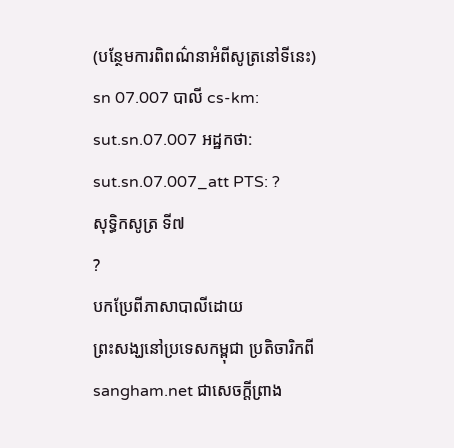(បន្ថែមការពិពណ៌នាអំពីសូត្រនៅទីនេះ)
sn 07.007 បាលី cs-km: sut.sn.07.007 អដ្ឋកថា: sut.sn.07.007_att PTS: ?
សុទ្ធិកសូត្រ ទី៧
?
បកប្រែពីភាសាបាលីដោយ
ព្រះសង្ឃនៅប្រទេសកម្ពុជា ប្រតិចារិកពី sangham.net ជាសេចក្តីព្រាង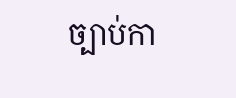ច្បាប់កា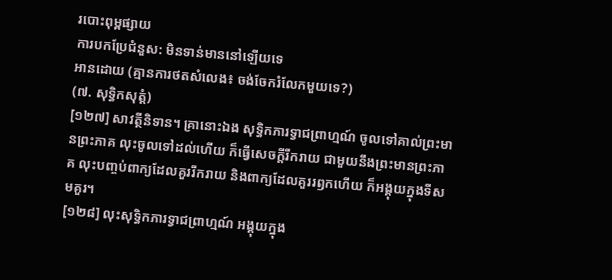របោះពុម្ពផ្សាយ
ការបកប្រែជំនួស: មិនទាន់មាននៅឡើយទេ
អានដោយ (គ្មានការថតសំលេង៖ ចង់ចែករំលែកមួយទេ?)
(៧. សុទ្ធិកសុត្តំ)
[១២៧] សាវត្ថីនិទាន។ គ្រានោះឯង សុទ្ធិកភារទ្វាជព្រាហ្មណ៍ ចូលទៅគាល់ព្រះមានព្រះភាគ លុះចូលទៅដល់ហើយ ក៏ធ្វើសេចក្តីរីករាយ ជាមួយនឹងព្រះមានព្រះភាគ លុះបញ្ចប់ពាក្យដែលគួររីករាយ និងពាក្យដែលគួររឭកហើយ ក៏អង្គុយក្នុងទីសមគួរ។
[១២៨] លុះសុទ្ធិកភារទ្វាជព្រាហ្មណ៍ អង្គុយក្នុង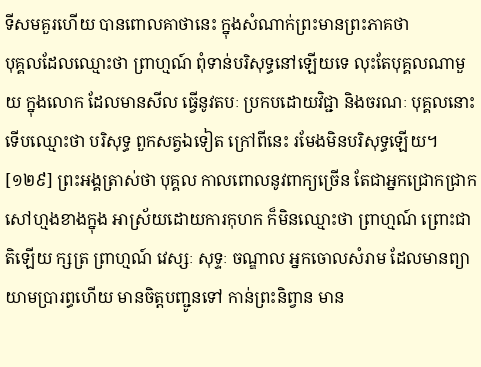ទីសមគួរហើយ បានពោលគាថានេះ ក្នុងសំណាក់ព្រះមានព្រះភាគថា
បុគ្គលដែលឈ្មោះថា ព្រាហ្មណ៍ ពុំទាន់បរិសុទ្ធនៅឡើយទេ លុះតែបុគ្គលណាមួយ ក្នុងលោក ដែលមានសីល ធ្វើនូវតបៈ ប្រកបដោយវិជ្ជា និងចរណៈ បុគ្គលនោះ ទើបឈ្មោះថា បរិសុទ្ធ ពួកសត្វឯទៀត ក្រៅពីនេះ រមែងមិនបរិសុទ្ធឡើយ។
[១២៩] ព្រះអង្គត្រាស់ថា បុគ្គល កាលពោលនូវពាក្យច្រើន តែជាអ្នកជ្រោកជ្រាកសៅហ្មងខាងក្នុង អាស្រ័យដោយការកុហក ក៏មិនឈ្មោះថា ព្រាហ្មណ៍ ព្រោះជាតិឡើយ ក្សត្រ ព្រាហ្មណ៍ វេស្សៈ សុទ្ទៈ ចណ្ឌាល អ្នកចោលសំរាម ដែលមានព្យាយាមប្រារព្ធហើយ មានចិត្តបញ្ជូនទៅ កាន់ព្រះនិព្វាន មាន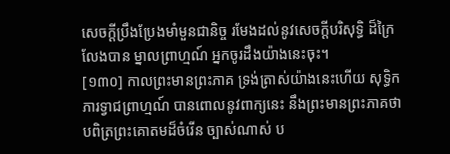សេចក្តីប្រឹងប្រែងមាំមួនជានិច្ច រមែងដល់នូវសេចក្តីបរិសុទ្ធិ ដ៏ក្រៃលែងបាន ម្នាលព្រាហ្មណ៍ អ្នកចូរដឹងយ៉ាងនេះចុះ។
[១៣០] កាលព្រះមានព្រះភាគ ទ្រង់ត្រាស់យ៉ាងនេះហើយ សុទ្ធិកភារទ្វាជព្រាហ្មណ៍ បានពោលនូវពាក្យនេះ នឹងព្រះមានព្រះភាគថា បពិត្រព្រះគោតមដ៏ចំរើន ច្បាស់ណាស់ ប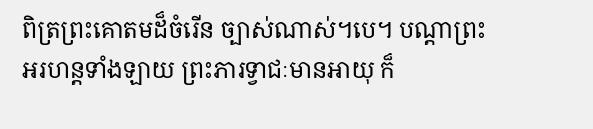ពិត្រព្រះគោតមដ៏ចំរើន ច្បាស់ណាស់។បេ។ បណ្តាព្រះអរហន្តទាំងឡាយ ព្រះភារទ្វាជៈមានអាយុ ក៏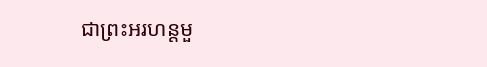ជាព្រះអរហន្តមួ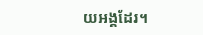យអង្គដែរ។